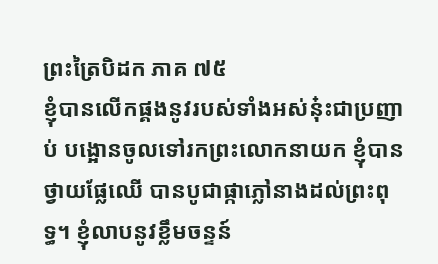ព្រះត្រៃបិដក ភាគ ៧៥
ខ្ញុំបានលើកផ្គងនូវរបស់ទាំងអស់នុ៎ះជាប្រញាប់ បង្អោនចូលទៅរកព្រះលោកនាយក ខ្ញុំបានថ្វាយផ្លែឈើ បានបូជាផ្កាភ្លៅនាងដល់ព្រះពុទ្ធ។ ខ្ញុំលាបនូវខ្លឹមចន្ទន៍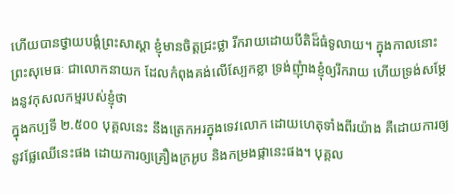ហើយបានថ្វាយបង្គំព្រះសាស្តា ខ្ញុំមានចិត្តជ្រះថ្លា រីករាយដោយបីតិដ៏ធំទូលាយ។ ក្នុងកាលនោះ ព្រះសុមេធៈ ជាលោកនាយក ដែលកំពុងគង់លើស្បែកខ្លា ទ្រង់ញុំាងខ្ញុំឲ្យរីករាយ ហើយទ្រង់សម្តែងនូវកុសលកម្មរបស់ខ្ញុំថា
ក្នុងកប្បទី ២.៥០០ បុគ្គលនេះ នឹងត្រេកអរក្នុងទេវលោក ដោយហេតុទាំងពីរយ៉ាង គឺដោយការឲ្យនូវផ្លែឈើនេះផង ដោយការឲ្យគ្រឿងក្រអូប និងកម្រងផ្កានេះផង។ បុគ្គល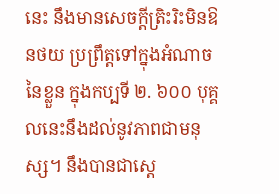នេះ នឹងមានសេចក្តីត្រិះរិះមិនឱនថយ ប្រព្រឹត្តទៅក្នុងអំណាចនៃខ្លួន ក្នុងកប្បទី ២. ៦០០ បុគ្គលនេះនឹងដល់នូវភាពជាមនុស្ស។ នឹងបានជាស្តេ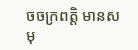ចចក្រពត្តិ មានសមុ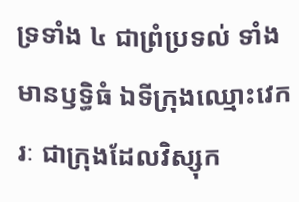ទ្រទាំង ៤ ជាព្រំប្រទល់ ទាំងមានឫទ្ធិធំ ឯទីក្រុងឈ្មោះវេករៈ ជាក្រុងដែលវិស្សុក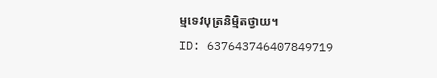ម្មទេវបុត្រនិមិ្មតថ្វាយ។
ID: 637643746407849719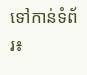ទៅកាន់ទំព័រ៖